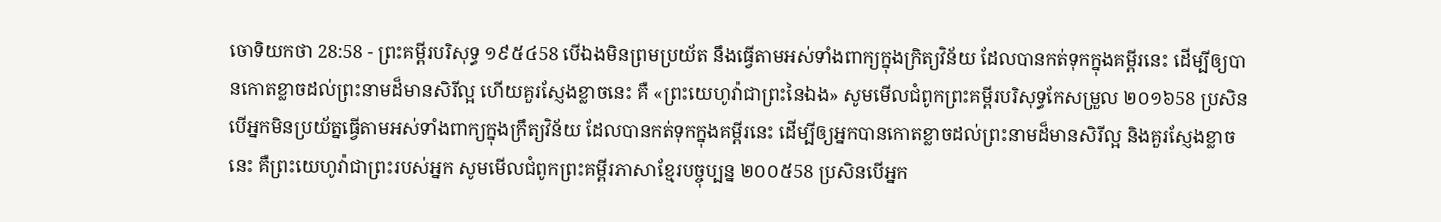ចោទិយកថា 28:58 - ព្រះគម្ពីរបរិសុទ្ធ ១៩៥៤58 បើឯងមិនព្រមប្រយ័ត នឹងធ្វើតាមអស់ទាំងពាក្យក្នុងក្រិត្យវិន័យ ដែលបានកត់ទុកក្នុងគម្ពីរនេះ ដើម្បីឲ្យបានកោតខ្លាចដល់ព្រះនាមដ៏មានសិរីល្អ ហើយគួរស្ញែងខ្លាចនេះ គឺ «ព្រះយេហូវ៉ាជាព្រះនៃឯង» សូមមើលជំពូកព្រះគម្ពីរបរិសុទ្ធកែសម្រួល ២០១៦58 ប្រសិនបើអ្នកមិនប្រយ័ត្នធ្វើតាមអស់ទាំងពាក្យក្នុងក្រឹត្យវិន័យ ដែលបានកត់ទុកក្នុងគម្ពីរនេះ ដើម្បីឲ្យអ្នកបានកោតខ្លាចដល់ព្រះនាមដ៏មានសិរីល្អ និងគួរស្ញែងខ្លាចនេះ គឺព្រះយេហូវ៉ាជាព្រះរបស់អ្នក សូមមើលជំពូកព្រះគម្ពីរភាសាខ្មែរបច្ចុប្បន្ន ២០០៥58 ប្រសិនបើអ្នក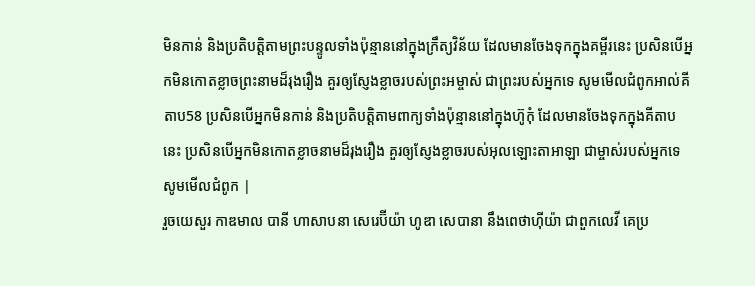មិនកាន់ និងប្រតិបត្តិតាមព្រះបន្ទូលទាំងប៉ុន្មាននៅក្នុងក្រឹត្យវិន័យ ដែលមានចែងទុកក្នុងគម្ពីរនេះ ប្រសិនបើអ្នកមិនកោតខ្លាចព្រះនាមដ៏រុងរឿង គួរឲ្យស្ញែងខ្លាចរបស់ព្រះអម្ចាស់ ជាព្រះរបស់អ្នកទេ សូមមើលជំពូកអាល់គីតាប58 ប្រសិនបើអ្នកមិនកាន់ និងប្រតិបត្តិតាមពាក្យទាំងប៉ុន្មាននៅក្នុងហ៊ូកុំ ដែលមានចែងទុកក្នុងគីតាបនេះ ប្រសិនបើអ្នកមិនកោតខ្លាចនាមដ៏រុងរឿង គួរឲ្យស្ញែងខ្លាចរបស់អុលឡោះតាអាឡា ជាម្ចាស់របស់អ្នកទេ សូមមើលជំពូក |
រួចយេសួរ កាឌមាល បានី ហាសាបនា សេរេប៊ីយ៉ា ហូឌា សេបានា នឹងពេថាហ៊ីយ៉ា ជាពួកលេវី គេប្រ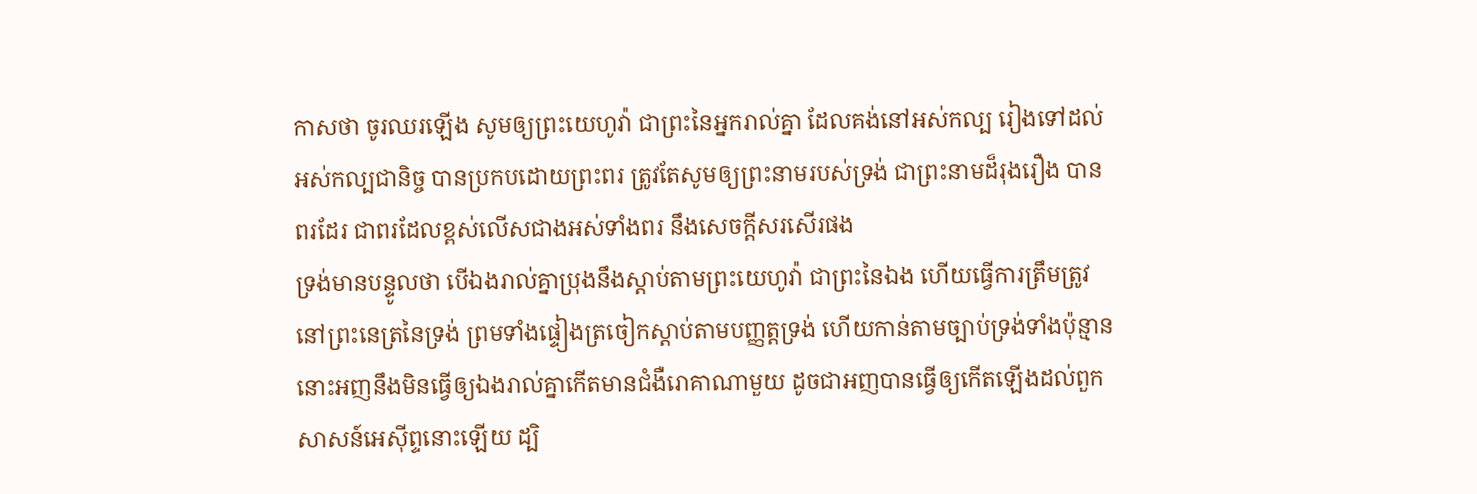កាសថា ចូរឈរឡើង សូមឲ្យព្រះយេហូវ៉ា ជាព្រះនៃអ្នករាល់គ្នា ដែលគង់នៅអស់កល្ប រៀងទៅដល់អស់កល្បជានិច្ច បានប្រកបដោយព្រះពរ ត្រូវតែសូមឲ្យព្រះនាមរបស់ទ្រង់ ជាព្រះនាមដ៏រុងរឿង បានពរដែរ ជាពរដែលខ្ពស់លើសជាងអស់ទាំងពរ នឹងសេចក្ដីសរសើរផង
ទ្រង់មានបន្ទូលថា បើឯងរាល់គ្នាប្រុងនឹងស្តាប់តាមព្រះយេហូវ៉ា ជាព្រះនៃឯង ហើយធ្វើការត្រឹមត្រូវនៅព្រះនេត្រនៃទ្រង់ ព្រមទាំងផ្ទៀងត្រចៀកស្តាប់តាមបញ្ញត្តទ្រង់ ហើយកាន់តាមច្បាប់ទ្រង់ទាំងប៉ុន្មាន នោះអញនឹងមិនធ្វើឲ្យឯងរាល់គ្នាកើតមានជំងឺរោគាណាមួយ ដូចជាអញបានធ្វើឲ្យកើតឡើងដល់ពួកសាសន៍អេស៊ីព្ទនោះឡើយ ដ្បិ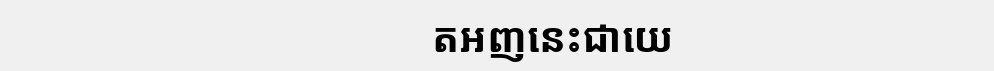តអញនេះជាយេ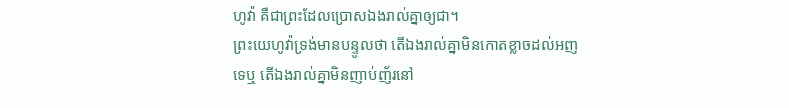ហូវ៉ា គឺជាព្រះដែលប្រោសឯងរាល់គ្នាឲ្យជា។
ព្រះយេហូវ៉ាទ្រង់មានបន្ទូលថា តើឯងរាល់គ្នាមិនកោតខ្លាចដល់អញទេឬ តើឯងរាល់គ្នាមិនញាប់ញ័រនៅ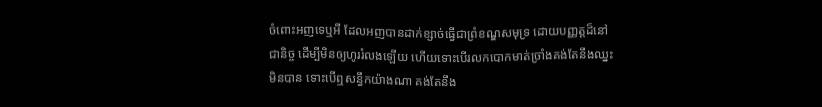ចំពោះអញទេឬអី ដែលអញបានដាក់ខ្សាច់ធ្វើជាព្រំខណ្ឌសមុទ្រ ដោយបញ្ញត្តដ៏នៅជានិច្ច ដើម្បីមិនឲ្យហូររំលងឡើយ ហើយទោះបើរលកបោកមាត់ច្រាំងគង់តែនឹងឈ្នះមិនបាន ទោះបើឮសន្ធឹកយ៉ាងណា គង់តែនឹង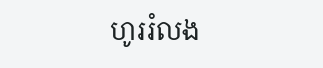ហូររំលង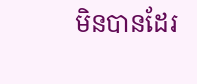មិនបានដែរ